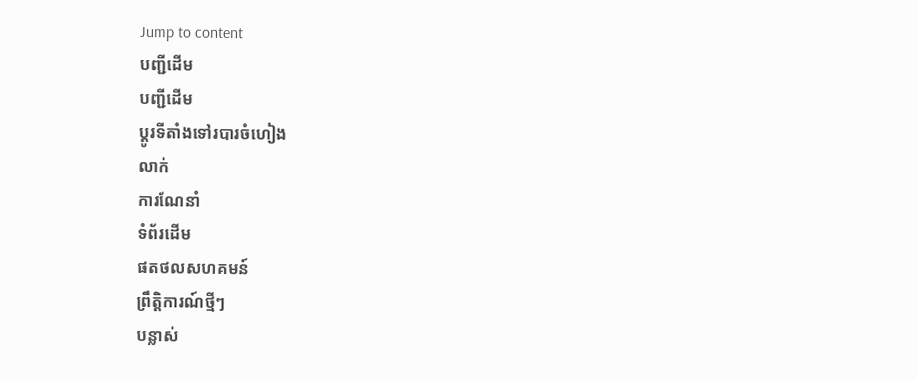Jump to content
បញ្ជីដើម
បញ្ជីដើម
ប្ដូរទីតាំងទៅរបារចំហៀង
លាក់
ការណែនាំ
ទំព័រដើម
ផតថលសហគមន៍
ព្រឹត្តិការណ៍ថ្មីៗ
បន្លាស់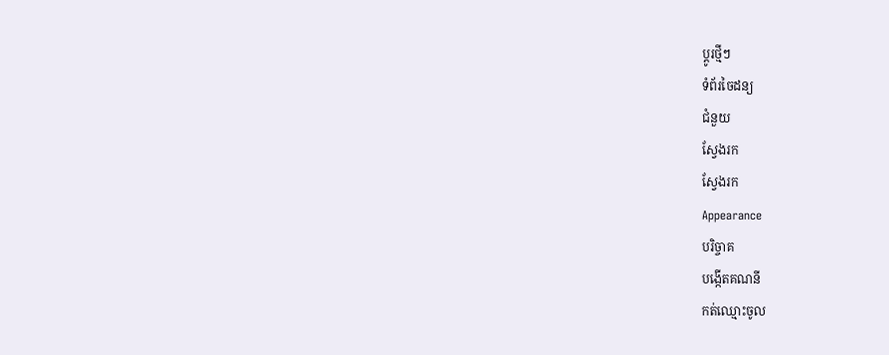ប្ដូរថ្មីៗ
ទំព័រចៃដន្យ
ជំនួយ
ស្វែងរក
ស្វែងរក
Appearance
បរិច្ចាគ
បង្កើតគណនី
កត់ឈ្មោះចូល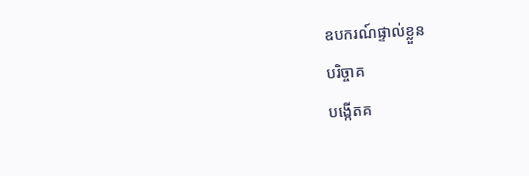ឧបករណ៍ផ្ទាល់ខ្លួន
បរិច្ចាគ
បង្កើតគ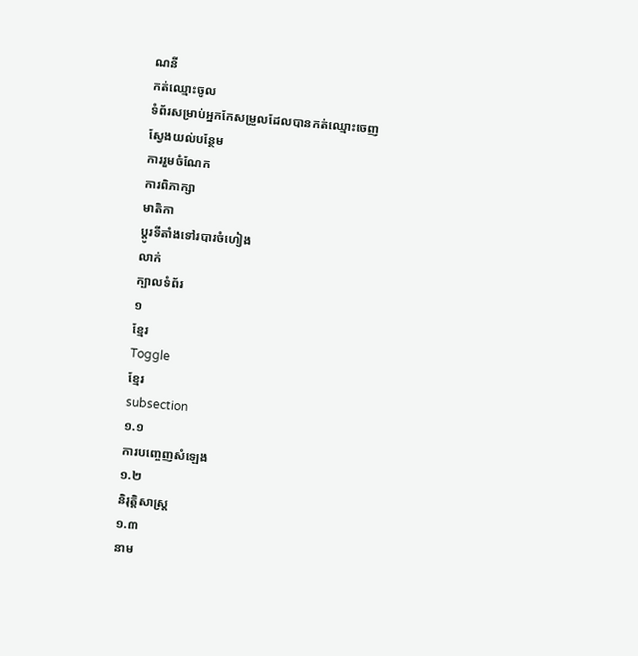ណនី
កត់ឈ្មោះចូល
ទំព័រសម្រាប់អ្នកកែសម្រួលដែលបានកត់ឈ្មោះចេញ
ស្វែងយល់បន្ថែម
ការរួមចំណែក
ការពិភាក្សា
មាតិកា
ប្ដូរទីតាំងទៅរបារចំហៀង
លាក់
ក្បាលទំព័រ
១
ខ្មែរ
Toggle
ខ្មែរ
subsection
១.១
ការបញ្ចេញសំឡេង
១.២
និរុត្តិសាស្ត្រ
១.៣
នាម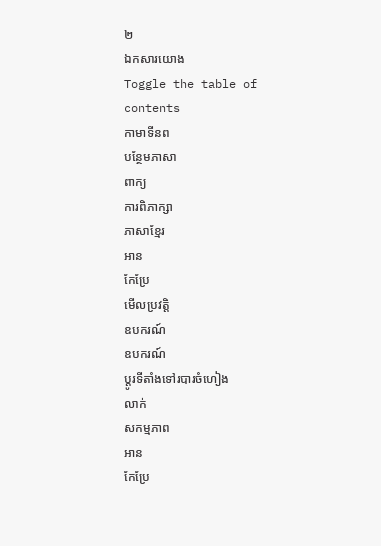២
ឯកសារយោង
Toggle the table of contents
កាមាទីនព
បន្ថែមភាសា
ពាក្យ
ការពិភាក្សា
ភាសាខ្មែរ
អាន
កែប្រែ
មើលប្រវត្តិ
ឧបករណ៍
ឧបករណ៍
ប្ដូរទីតាំងទៅរបារចំហៀង
លាក់
សកម្មភាព
អាន
កែប្រែ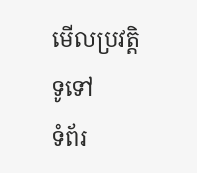មើលប្រវត្តិ
ទូទៅ
ទំព័រ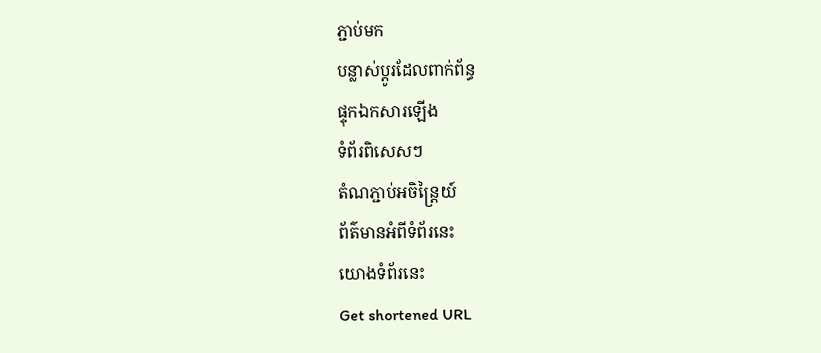ភ្ជាប់មក
បន្លាស់ប្ដូរដែលពាក់ព័ន្ធ
ផ្ទុកឯកសារឡើង
ទំព័រពិសេសៗ
តំណភ្ជាប់អចិន្ត្រៃយ៍
ព័ត៌មានអំពីទំព័រនេះ
យោងទំព័រនេះ
Get shortened URL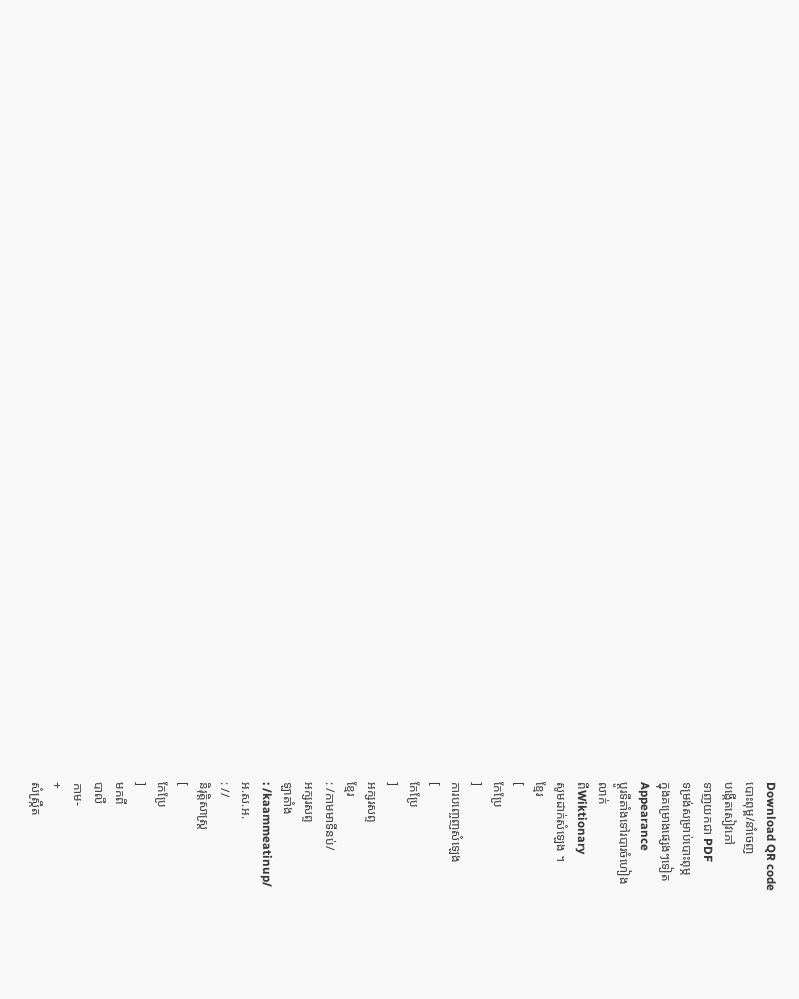Download QR code
បោះពុម្ព/នាំចេញ
បង្កើតសៀវភៅ
ទាញយកជា PDF
ទម្រង់សម្រាប់បោះពុម្ភ
ក្នុងគម្រោងផ្សេងៗទៀត
Appearance
ប្ដូរទីតាំងទៅរបារចំហៀង
លាក់
ពីWiktionary
សូមដាក់សំឡេង ។
ខ្មែរ
[
កែប្រែ
]
ការបញ្ចេញសំឡេង
[
កែប្រែ
]
អក្សរសព្ទ
ខ្មែរ
: /កាមមាទីនប់/
អក្សរសព្ទ
ឡាតាំង
: /kaammeatinup/
អ.ស.អ.
: //
និរុត្តិសាស្ត្រ
[
កែប្រែ
]
មកពី
បាលី
កាម-
+
សំស្ក្រឹត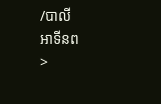/បាលី
អាទីនព
>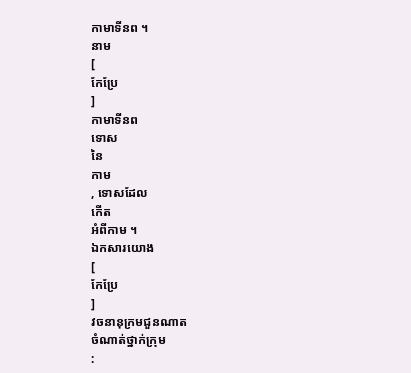កាមាទីនព ។
នាម
[
កែប្រែ
]
កាមាទីនព
ទោស
នៃ
កាម
, ទោសដែល
កើត
អំពីកាម ។
ឯកសារយោង
[
កែប្រែ
]
វចនានុក្រមជួនណាត
ចំណាត់ថ្នាក់ក្រុម
: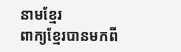នាមខ្មែរ
ពាក្យខ្មែរបានមកពី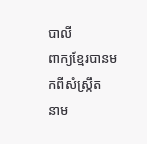បាលី
ពាក្យខ្មែរបានមកពីសំស្ក្រឹត
នាម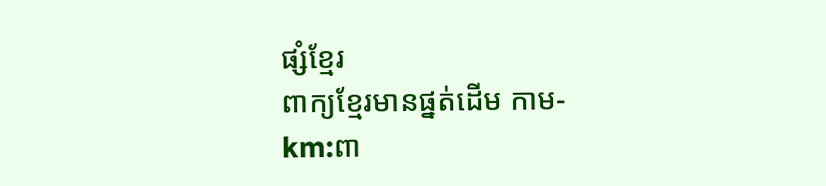ផ្សំខ្មែរ
ពាក្យខ្មែរមានផ្នត់ដើម កាម-
km:ពា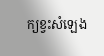ក្យខ្វះសំឡេង